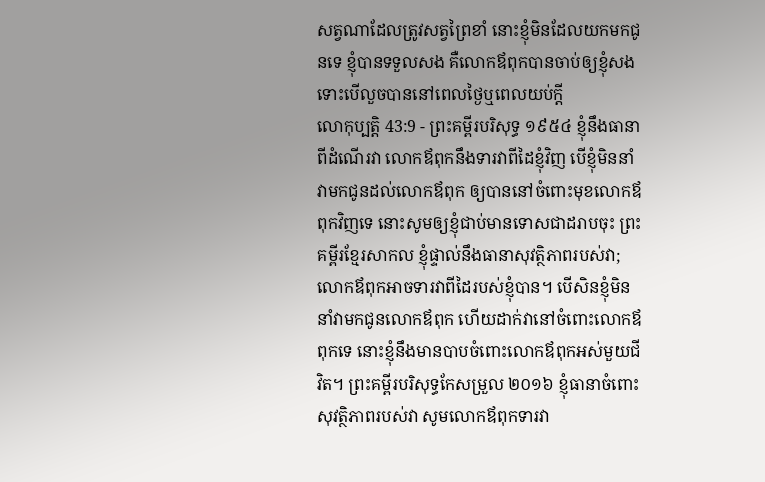សត្វណាដែលត្រូវសត្វព្រៃខាំ នោះខ្ញុំមិនដែលយកមកជូនទេ ខ្ញុំបានទទួលសង គឺលោកឪពុកបានចាប់ឲ្យខ្ញុំសង ទោះបើលួចបាននៅពេលថ្ងៃឬពេលយប់ក្តី
លោកុប្បត្តិ 43:9 - ព្រះគម្ពីរបរិសុទ្ធ ១៩៥៤ ខ្ញុំនឹងធានាពីដំណើរវា លោកឪពុកនឹងទារវាពីដៃខ្ញុំវិញ បើខ្ញុំមិននាំវាមកជូនដល់លោកឪពុក ឲ្យបាននៅចំពោះមុខលោកឪពុកវិញទេ នោះសូមឲ្យខ្ញុំជាប់មានទោសជាដរាបចុះ ព្រះគម្ពីរខ្មែរសាកល ខ្ញុំផ្ទាល់នឹងធានាសុវត្ថិភាពរបស់វា; លោកឪពុកអាចទារវាពីដៃរបស់ខ្ញុំបាន។ បើសិនខ្ញុំមិននាំវាមកជូនលោកឪពុក ហើយដាក់វានៅចំពោះលោកឪពុកទេ នោះខ្ញុំនឹងមានបាបចំពោះលោកឪពុកអស់មួយជីវិត។ ព្រះគម្ពីរបរិសុទ្ធកែសម្រួល ២០១៦ ខ្ញុំធានាចំពោះសុវត្ថិភាពរបស់វា សូមលោកឪពុកទារវា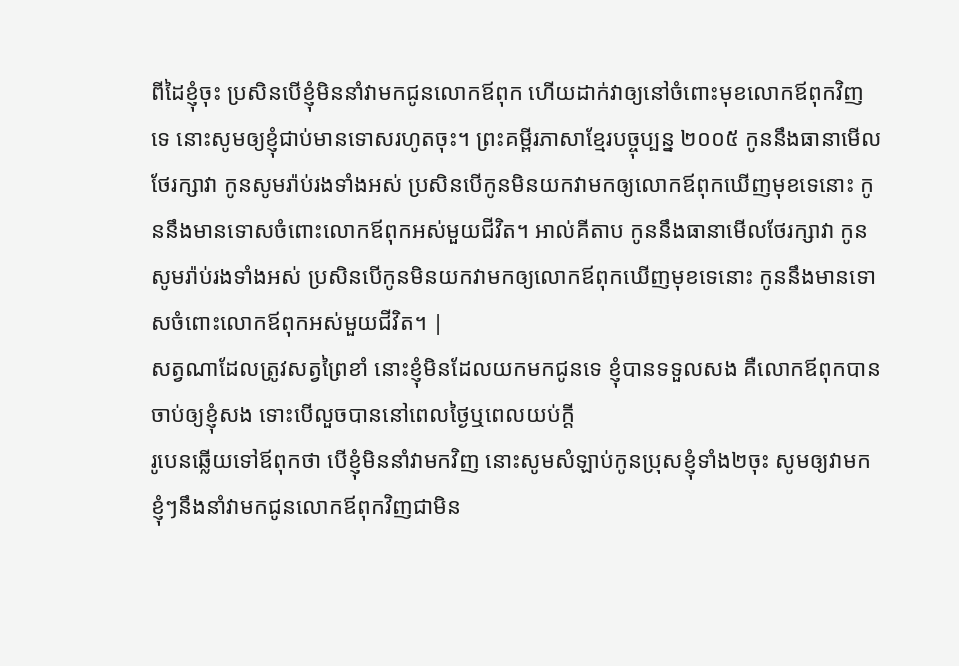ពីដៃខ្ញុំចុះ ប្រសិនបើខ្ញុំមិននាំវាមកជូនលោកឪពុក ហើយដាក់វាឲ្យនៅចំពោះមុខលោកឪពុកវិញទេ នោះសូមឲ្យខ្ញុំជាប់មានទោសរហូតចុះ។ ព្រះគម្ពីរភាសាខ្មែរបច្ចុប្បន្ន ២០០៥ កូននឹងធានាមើលថែរក្សាវា កូនសូមរ៉ាប់រងទាំងអស់ ប្រសិនបើកូនមិនយកវាមកឲ្យលោកឪពុកឃើញមុខទេនោះ កូននឹងមានទោសចំពោះលោកឪពុកអស់មួយជីវិត។ អាល់គីតាប កូននឹងធានាមើលថែរក្សាវា កូនសូមរ៉ាប់រងទាំងអស់ ប្រសិនបើកូនមិនយកវាមកឲ្យលោកឪពុកឃើញមុខទេនោះ កូននឹងមានទោសចំពោះលោកឪពុកអស់មួយជីវិត។ |
សត្វណាដែលត្រូវសត្វព្រៃខាំ នោះខ្ញុំមិនដែលយកមកជូនទេ ខ្ញុំបានទទួលសង គឺលោកឪពុកបានចាប់ឲ្យខ្ញុំសង ទោះបើលួចបាននៅពេលថ្ងៃឬពេលយប់ក្តី
រូបេនឆ្លើយទៅឪពុកថា បើខ្ញុំមិននាំវាមកវិញ នោះសូមសំឡាប់កូនប្រុសខ្ញុំទាំង២ចុះ សូមឲ្យវាមកខ្ញុំៗនឹងនាំវាមកជូនលោកឪពុកវិញជាមិន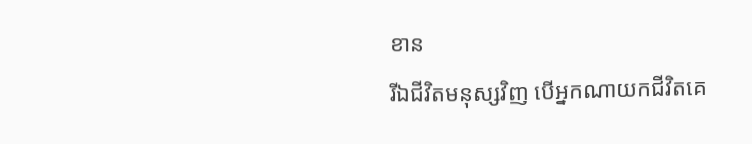ខាន
រីឯជីវិតមនុស្សវិញ បើអ្នកណាយកជីវិតគេ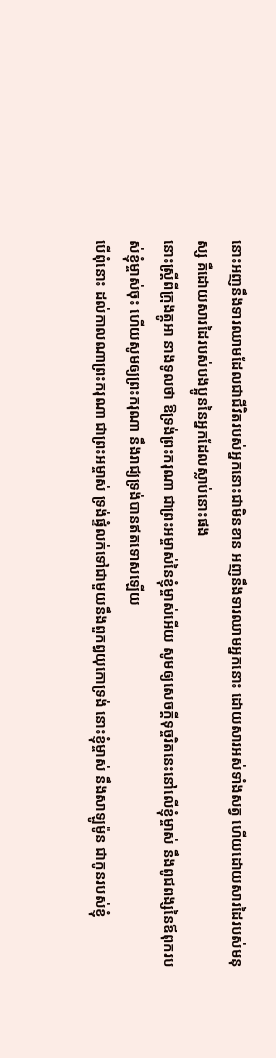នោះអញនឹងទារឈាមដែលជាជីវិតរបស់អ្នកនោះជាមិនខាន អញនឹងទារឈាមអ្នកនោះ ដោយសារអស់ទាំងសត្វ ហើយដោយសារដៃរបស់មនុស្ស គឺដោយសារដៃរបស់បងប្អូននៃអ្នកដែលស្លាប់នោះផង
នោះស្ត្រីពីក្រុងត្កូអា នាងទូលថា ឱទ្រង់ព្រះករុណា ជាព្រះអម្ចាស់នៃខ្ញុំម្ចាស់អើយ សូមឲ្យសេចក្ដីទុច្ចរិតនេះនៅលើខ្ញុំម្ចាស់ នឹងពូជពង្សនៃឪពុករបស់ខ្ញុំម្ចាស់ចុះ ហើយសូមឲ្យព្រះករុណា នឹងរាជ្យទ្រង់បានឥតទោសឡើយ
បើពុំនោះ ដល់កាលណាព្រះករុណា ជាព្រះអម្ចាស់ ទ្រង់ផ្ទំលក់ទៅជាមួយនឹងពួកឰយុកោទ្រង់ នោះខ្ញុំម្ចាស់ នឹងសាឡូម៉ូន ជាកូនរបស់ខ្ញុំ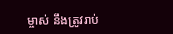ម្ចាស់ នឹងត្រូវរាប់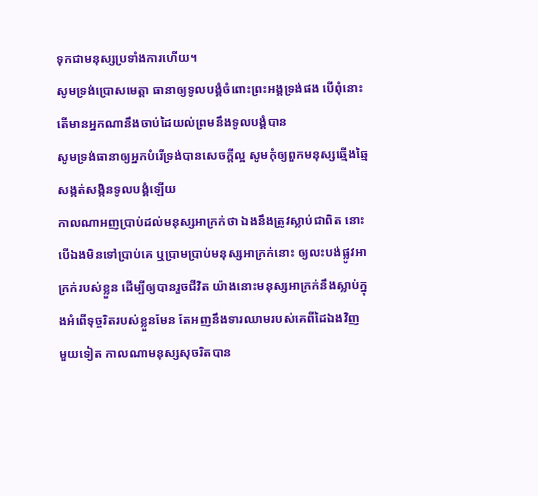ទុកជាមនុស្សប្រទាំងការហើយ។
សូមទ្រង់ប្រោសមេត្តា ធានាឲ្យទូលបង្គំចំពោះព្រះអង្គទ្រង់ផង បើពុំនោះ តើមានអ្នកណានឹងចាប់ដៃយល់ព្រមនឹងទូលបង្គំបាន
សូមទ្រង់ធានាឲ្យអ្នកបំរើទ្រង់បានសេចក្ដីល្អ សូមកុំឲ្យពួកមនុស្សឆ្មើងឆ្មៃសង្កត់សង្កិនទូលបង្គំឡើយ
កាលណាអញប្រាប់ដល់មនុស្សអាក្រក់ថា ឯងនឹងត្រូវស្លាប់ជាពិត នោះបើឯងមិនទៅប្រាប់គេ ឬប្រាមប្រាប់មនុស្សអាក្រក់នោះ ឲ្យលះបង់ផ្លូវអាក្រក់របស់ខ្លួន ដើម្បីឲ្យបានរួចជីវិត យ៉ាងនោះមនុស្សអាក្រក់នឹងស្លាប់ក្នុងអំពើទុច្ចរិតរបស់ខ្លួនមែន តែអញនឹងទារឈាមរបស់គេពីដៃឯងវិញ
មួយទៀត កាលណាមនុស្សសុចរិតបាន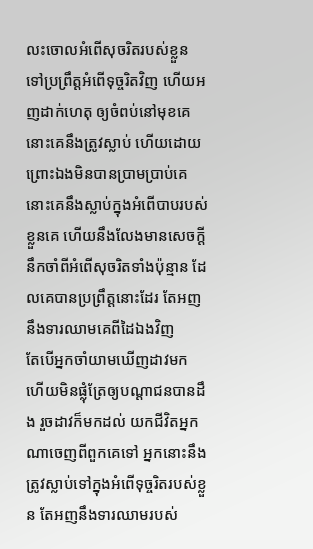លះចោលអំពើសុចរិតរបស់ខ្លួន ទៅប្រព្រឹត្តអំពើទុច្ចរិតវិញ ហើយអញដាក់ហេតុ ឲ្យចំពប់នៅមុខគេ នោះគេនឹងត្រូវស្លាប់ ហើយដោយព្រោះឯងមិនបានប្រាមប្រាប់គេ នោះគេនឹងស្លាប់ក្នុងអំពើបាបរបស់ខ្លួនគេ ហើយនឹងលែងមានសេចក្ដីនឹកចាំពីអំពើសុចរិតទាំងប៉ុន្មាន ដែលគេបានប្រព្រឹត្តនោះដែរ តែអញនឹងទារឈាមគេពីដៃឯងវិញ
តែបើអ្នកចាំយាមឃើញដាវមក ហើយមិនផ្លុំត្រែឲ្យបណ្តាជនបានដឹង រួចដាវក៏មកដល់ យកជីវិតអ្នកណាចេញពីពួកគេទៅ អ្នកនោះនឹងត្រូវស្លាប់ទៅក្នុងអំពើទុច្ចរិតរបស់ខ្លួន តែអញនឹងទារឈាមរបស់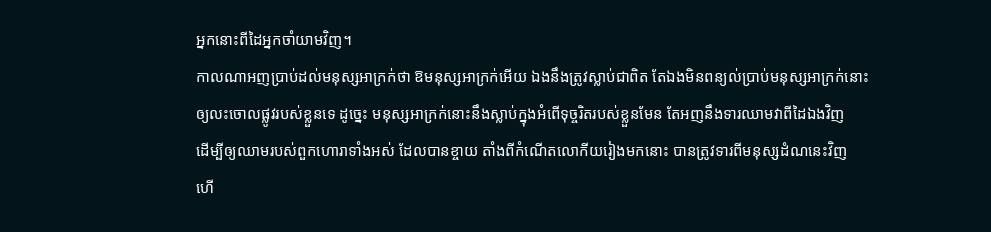អ្នកនោះពីដៃអ្នកចាំយាមវិញ។
កាលណាអញប្រាប់ដល់មនុស្សអាក្រក់ថា ឱមនុស្សអាក្រក់អើយ ឯងនឹងត្រូវស្លាប់ជាពិត តែឯងមិនពន្យល់ប្រាប់មនុស្សអាក្រក់នោះ ឲ្យលះចោលផ្លូវរបស់ខ្លួនទេ ដូច្នេះ មនុស្សអាក្រក់នោះនឹងស្លាប់ក្នុងអំពើទុច្ចរិតរបស់ខ្លួនមែន តែអញនឹងទារឈាមវាពីដៃឯងវិញ
ដើម្បីឲ្យឈាមរបស់ពួកហោរាទាំងអស់ ដែលបានខ្ចាយ តាំងពីកំណើតលោកីយរៀងមកនោះ បានត្រូវទារពីមនុស្សដំណនេះវិញ
ហើ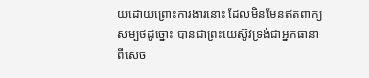យដោយព្រោះការងារនោះ ដែលមិនមែនឥតពាក្យសម្បថដូច្នោះ បានជាព្រះយេស៊ូវទ្រង់ជាអ្នកធានា ពីសេច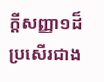ក្ដីសញ្ញា១ដ៏ប្រសើរជាង